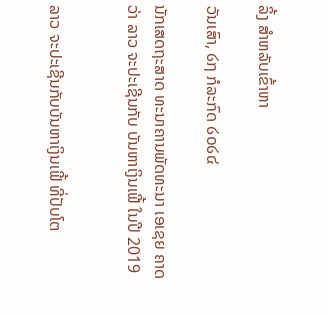ລິ້ງ ສຳຫລັບເຂົ້າຫາ

ວັນເສົາ, ໒໗ ກໍລະກົດ ໒໐໒໔

ນັກເສດຖະສາດ ທະນາຄານພັດທະນາ ເອເຊຍ ຄາດວ່າ ລາວ ຈະປະເຊີນກັບ ບັນຫາເງິນເຟີ້ ໃນປີ 2019


ລາວ ຈະປະເຊີນກັບບັນຫາເງິນເຟີ້ ທີ່ປັບໂຕ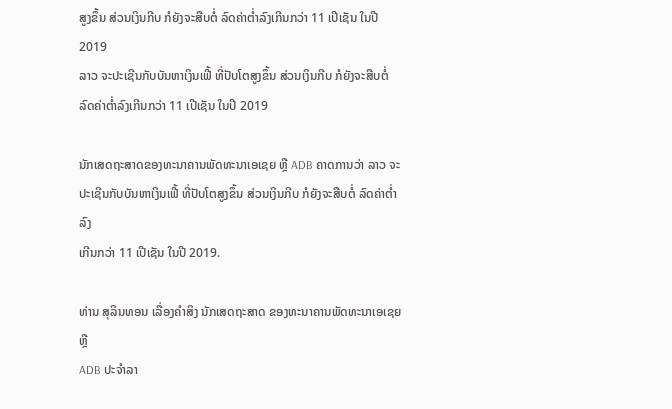ສູງຂຶ້ນ ສ່ວນເງິນກີບ ກໍຍັງຈະສືບຕໍ່ ລົດຄ່າຕ່ຳລົງເກີນກວ່າ 11 ເປີເຊັນ ໃນປີ 2019
ລາວ ຈະປະເຊີນກັບບັນຫາເງິນເຟີ້ ທີ່ປັບໂຕສູງຂຶ້ນ ສ່ວນເງິນກີບ ກໍຍັງຈະສືບຕໍ່ ລົດຄ່າຕ່ຳລົງເກີນກວ່າ 11 ເປີເຊັນ ໃນປີ 2019

ນັກເສດຖະສາດຂອງທະນາຄານພັດທະນາເອເຊຍ ຫຼື ADB ຄາດການວ່າ ລາວ ຈະ
ປະເຊີນກັບບັນຫາເງິນເຟີ້ ທີ່ປັບໂຕສູງຂຶ້ນ ສ່ວນເງິນກີບ ກໍຍັງຈະສືບຕໍ່ ລົດຄ່າຕ່ຳລົງ
ເກີນກວ່າ 11 ເປີເຊັນ ໃນປີ 2019.

ທ່ານ ສຸລິນທອນ ເລື່ອງຄຳສິງ ນັກເສດຖະສາດ ຂອງທະນາຄານພັດທະນາເອເຊຍ ຫຼື
ADB ປະຈຳລາ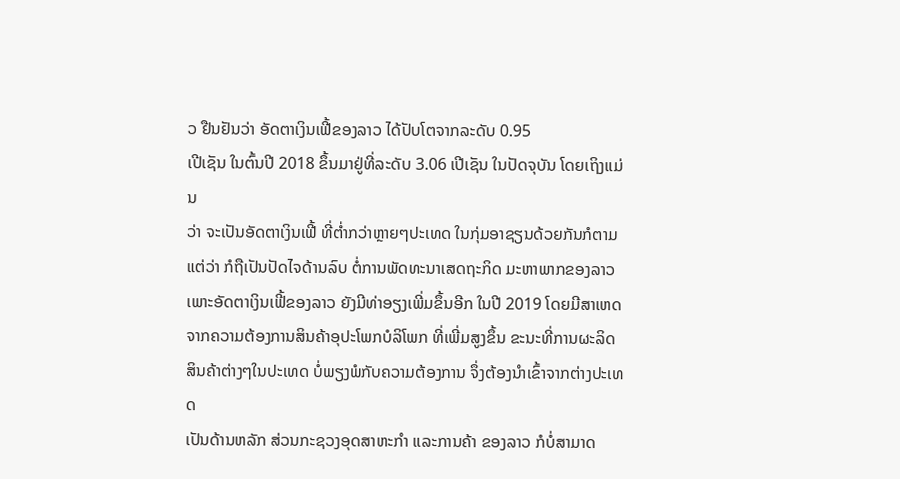ວ ຢືນຢັນວ່າ ອັດຕາເງິນເຟີ້ຂອງລາວ ໄດ້ປັບໂຕຈາກລະດັບ 0.95
ເປີເຊັນ ໃນຕົ້ນປີ 2018 ຂຶ້ນມາຢູ່ທີ່ລະດັບ 3.06 ເປີເຊັນ ໃນປັດຈຸບັນ ໂດຍເຖິງແມ່ນ
ວ່າ ຈະເປັນອັດຕາເງິນເຟີ້ ທີ່ຕ່ຳກວ່າຫຼາຍໆປະເທດ ໃນກຸ່ມອາຊຽນດ້ວຍກັນກໍຕາມ
ແຕ່ວ່າ ກໍຖືເປັນປັດໄຈດ້ານລົບ ຕໍ່ການພັດທະນາເສດຖະກິດ ມະຫາພາກຂອງລາວ
ເພາະອັດຕາເງິນເຟີ້ຂອງລາວ ຍັງມີທ່າອຽງເພີ່ມຂຶ້ນອີກ ໃນປີ 2019 ໂດຍມີສາເຫດ
ຈາກຄວາມຕ້ອງການສິນຄ້າອຸປະໂພກບໍລິໂພກ ທີ່ເພີ່ມສູງຂຶ້ນ ຂະນະທີ່ການຜະລິດ
ສິນຄ້າຕ່າງໆໃນປະເທດ ບໍ່ພຽງພໍກັບຄວາມຕ້ອງການ ຈຶ່ງຕ້ອງນຳເຂົ້າຈາກຕ່າງປະເທດ
ເປັນດ້ານຫລັກ ສ່ວນກະຊວງອຸດສາຫະກຳ ແລະການຄ້າ ຂອງລາວ ກໍບໍ່ສາມາດ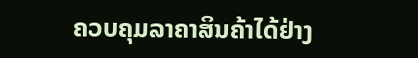ຄວບຄຸມລາຄາສິນຄ້າໄດ້ຢ່າງ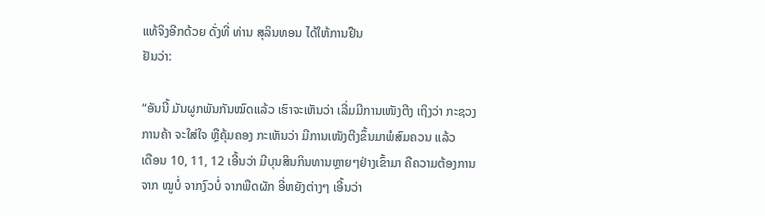ແທ້ຈິງອີກດ້ວຍ ດັ່ງທີ່ ທ່ານ ສຸລິນທອນ ໄດ້ໃຫ້ການຢືນ
ຢັນວ່າ:

“ອັນນີ້ ມັນຜູກພັນກັນໝົດແລ້ວ ເຮົາຈະເຫັນວ່າ ເລີ່ມມີການເໜັງຕີງ ເຖິງວ່າ ກະຊວງ
ການຄ້າ ຈະໃສ່ໃຈ ຫຼືຄຸ້ມຄອງ ກະເຫັນວ່າ ມີການເໜັງຕີງຂຶ້ນມາພໍສົມຄວນ ແລ້ວ
ເດືອນ 10, 11, 12 ເອີ້ນວ່າ ມີບຸນສິນກິນທານຫຼາຍໆຢ່າງເຂົ້າມາ ຄືຄວາມຕ້ອງການ
ຈາກ ໝູບໍ່ ຈາກງົວບໍ່ ຈາກພືດຜັກ ອີ່ຫຍັງຕ່າງໆ ເອີ້ນວ່າ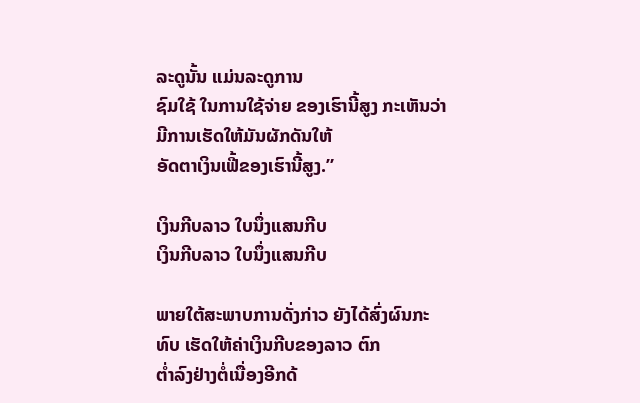ລະດູນັ້ນ ແມ່ນລະດູການ
ຊົມໃຊ້ ໃນການໃຊ້ຈ່າຍ ຂອງເຮົານີ້ສູງ ກະເຫັນວ່າ ມີການເຮັດໃຫ້ມັນຜັກດັນໃຫ້
ອັດຕາເງິນເຟີ້ຂອງເຮົານີ້ສູງ.”

ເງິນກີບລາວ ໃບນຶ່ງແສນກີບ
ເງິນກີບລາວ ໃບນຶ່ງແສນກີບ

ພາຍໃຕ້ສະພາບການດັ່ງກ່າວ ຍັງໄດ້ສົ່ງຜົນກະທົບ ເຮັດໃຫ້ຄ່າເງິນກີບຂອງລາວ ຕົກ
ຕ່ຳລົງຢ່າງຕໍ່ເນື່ອງອີກດ້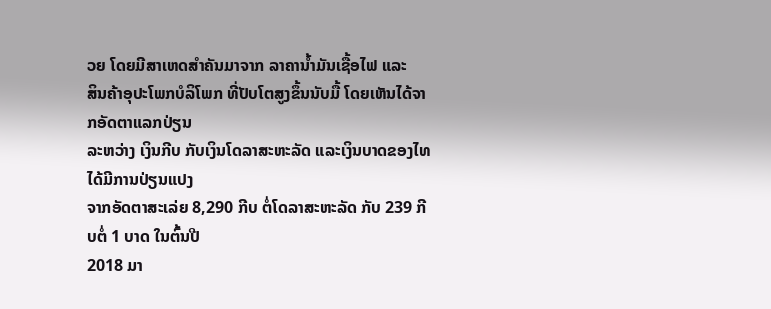ວຍ ໂດຍມີສາເຫດສຳຄັນມາຈາກ ລາຄານ້ຳມັນເຊື້ອໄຟ ແລະ
ສິນຄ້າອຸປະໂພກບໍລິໂພກ ທີ່ປັບໂຕສູງຂຶ້ນນັບມື້ ໂດຍເຫັນໄດ້ຈາກອັດຕາແລກປ່ຽນ
ລະຫວ່າງ ເງິນກີບ ກັບເງິນໂດລາສະຫະລັດ ແລະເງິນບາດຂອງໄທ ໄດ້ມີການປ່ຽນແປງ
ຈາກອັດຕາສະເລ່ຍ 8,290 ກີບ ຕໍ່ໂດລາສະຫະລັດ ກັບ 239 ກີບຕໍ່ 1 ບາດ ໃນຕົ້ນປີ
2018 ມາ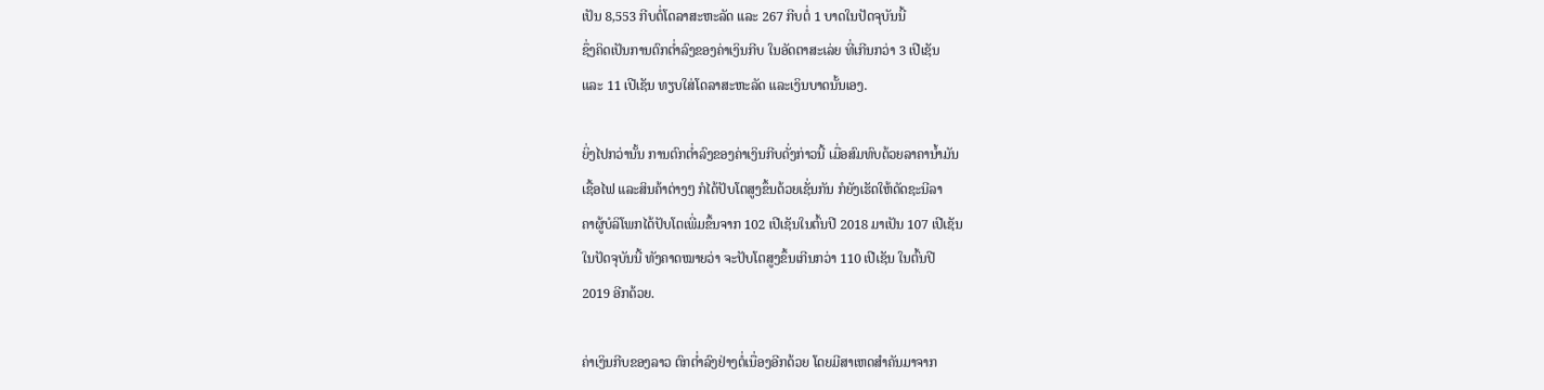ເປັນ 8,553 ກີບຕໍ່ໂດລາສະຫະລັດ ແລະ 267 ກີບຕໍ່ 1 ບາດໃນປັດຈຸບັນນີ້
ຊຶ່ງຄິດເປັນການຕົກຕ່ຳລົງຂອງຄ່າເງິນກີບ ໃນອັດຕາສະເລ່ຍ ທີ່ເກີນກວ່າ 3 ເປີເຊັນ
ແລະ 11 ເປີເຊັນ ທຽບໃສ່ໂດລາສະຫະລັດ ແລະເງິນບາດນັ້ນເອງ.

ຍິ່ງໄປກວ່ານັ້ນ ການຕົກຕ່ຳລົງຂອງຄ່າເງິນກີບດັ່ງກ່າວນີ້ ເມື່ອສົມທົບດ້ວຍລາຄານ້ຳມັນ
ເຊື້ອໄຟ ແລະສິນຄ້າຕ່າງໆ ກໍໄດ້ປັບໂຕສູງຂຶ້ນດ້ວຍເຊັ່ນກັນ ກໍຍັງເຮັດໃຫ້ດັດຊະນີລາ
ຄາຜູ້ບໍລິໂພກໄດ້ປັບໂຕເພີ່ມຂຶ້ນຈາກ 102 ເປີເຊັນໃນຕົ້ນປີ 2018 ມາເປັນ 107 ເປີເຊັນ
ໃນປັດຈຸບັນນີ້ ທັງຄາດໝາຍວ່າ ຈະປັບໂຕສູງຂຶ້ນເກີນກວ່າ 110 ເປີເຊັນ ໃນຕົ້ນປີ
2019 ອີກດ້ວຍ.

ຄ່າເງິນກີບຂອງລາວ ຕົກຕ່ຳລົງຢ່າງຕໍ່ເນື່ອງອີກດ້ວຍ ໂດຍມີສາເຫດສຳຄັນມາຈາກ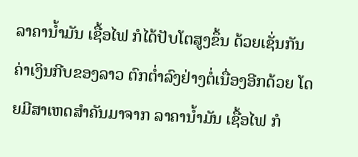ລາຄານ້ຳມັນ ເຊື້ອໄຟ ກໍໄດ້ປັບໂຕສູງຂຶ້ນ ດ້ວຍເຊັ່ນກັນ
ຄ່າເງິນກີບຂອງລາວ ຕົກຕ່ຳລົງຢ່າງຕໍ່ເນື່ອງອີກດ້ວຍ ໂດຍມີສາເຫດສຳຄັນມາຈາກ ລາຄານ້ຳມັນ ເຊື້ອໄຟ ກໍ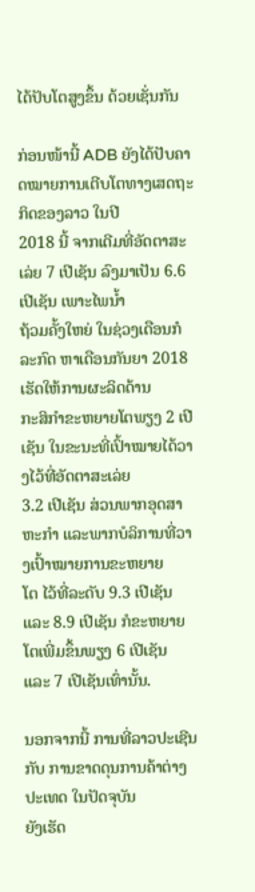ໄດ້ປັບໂຕສູງຂຶ້ນ ດ້ວຍເຊັ່ນກັນ

ກ່ອນໜ້ານີ້ ADB ຍັງໄດ້ປັບຄາດໝາຍການເຕີບໂຕທາງເສດຖະກິດຂອງລາວ ໃນປີ
2018 ນີ້ ຈາກເດີມທີ່ອັດຕາສະເລ່ຍ 7 ເປີເຊັນ ລົງມາເປັນ 6.6 ເປີເຊັນ ເພາະໄພນໍ້າ
ຖ້ວມຄັ້ງໃຫຍ່ ໃນຊ່ວງເດືອນກໍລະກົດ ຫາເດືອນກັນຍາ 2018 ເຮັດໃຫ້ການຜະລິດດ້ານ
ກະສິກຳຂະຫຍາຍໂຕພຽງ 2 ເປີເຊັນ ໃນຂະນະທີ່ເປົ້າໝາຍໄດ້ວາງໄວ້ທີ່ອັດຕາສະເລ່ຍ
3.2 ເປີເຊັນ ສ່ວນພາກອຸດສາຫະກຳ ແລະພາກບໍລິການທີ່ວາງເປົ້າໝາຍການຂະຫຍາຍ
ໂຕ ໄວ້ທີ່ລະດັບ 9.3 ເປີເຊັນ ແລະ 8.9 ເປີເຊັນ ກໍຂະຫຍາຍໂຕເພີ່ມຂຶ້ນພຽງ 6 ເປີເຊັນ
ແລະ 7 ເປີເຊັນເທົ່ານັ້ນ.

ນອກຈາກນີ້ ການທີ່ລາວປະເຊີນກັບ ການຂາດດຸນການຄ້າຕ່າງປະເທດ ໃນປັດຈຸບັນ
ຍັງເຮັດ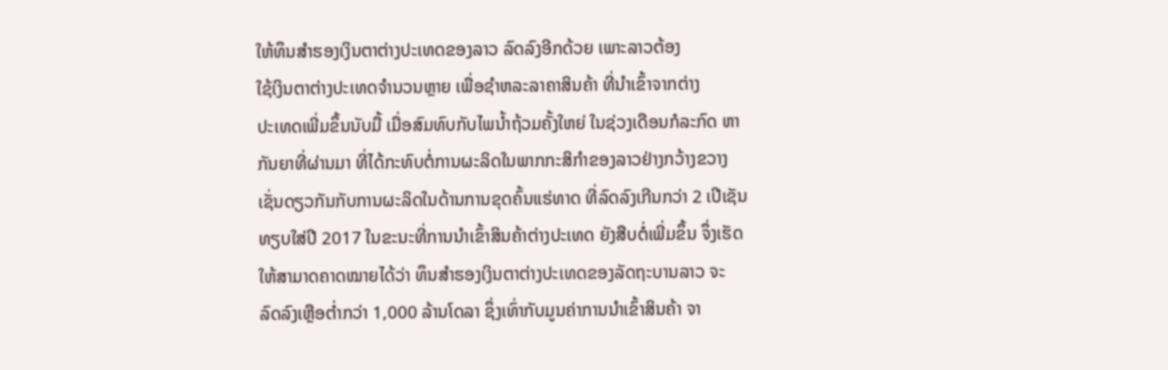ໃຫ້ທຶນສຳຮອງເງິນຕາຕ່າງປະເທດຂອງລາວ ລົດລົງອີກດ້ວຍ ເພາະລາວຕ້ອງ
ໃຊ້ເງິນຕາຕ່າງປະເທດຈຳນວນຫຼາຍ ເພື່ອຊຳຫລະລາຄາສິນຄ້າ ທີ່ນຳເຂົ້າຈາກຕ່າງ
ປະເທດເພີ່ມຂຶ້ນນັບມື້ ເມື່ອສົມທົບກັບໄພນ້ຳຖ້ວມຄັ້ງໃຫຍ່ ໃນຊ່ວງເດືອນກໍລະກົດ ຫາ
ກັນຍາທີ່ຜ່ານມາ ທີ່ໄດ້ກະທົບຕໍ່ການຜະລິດໃນພາກກະສິກຳຂອງລາວຢ່າງກວ້າງຂວາງ
ເຊັ່ນດຽວກັນກັບການຜະລິດໃນດ້ານການຂຸດຄົ້ນແຮ່ທາດ ທີ່ລົດລົງເກີນກວ່າ 2 ເປີເຊັນ
ທຽບໃສ່ປີ 2017 ໃນຂະນະທີ່ການນຳເຂົ້າສິນຄ້າຕ່າງປະເທດ ຍັງສືບຕໍ່ເພີ່ມຂຶ້ນ ຈຶ່ງເຮັດ
ໃຫ້ສາມາດຄາດໝາຍໄດ້ວ່າ ທຶນສຳຮອງເງິນຕາຕ່າງປະເທດຂອງລັດຖະບານລາວ ຈະ
ລົດລົງເຫຼືອຕ່ຳກວ່າ 1,000 ລ້ານໂດລາ ຊຶ່ງເທົ່າກັບມູນຄ່າການນຳເຂົ້າສິນຄ້າ ຈາ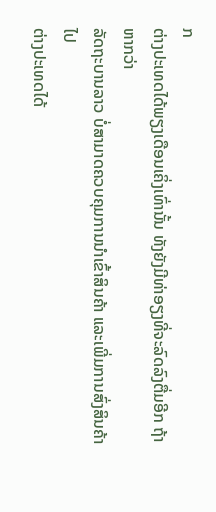ກ
ຕ່າງປະເທດໄດ້ພຽງເດືອນເຄິ່ງເທົ່ານັ້ນ ທັງຍັງມີທ່າອຽງທີ່ຈະລົດລົງຕື່ມອີກ ຖ້າຫາກວ່າ
ລັດຖະບານລາວ ບໍ່ສາມາດຄວບຄຸມການນຳເຂົ້າສິນຄ້າ ແລະເພີ່ມການສົ່ງສິນຄ້າໄປ
ຕ່າງປະເທດໄດ້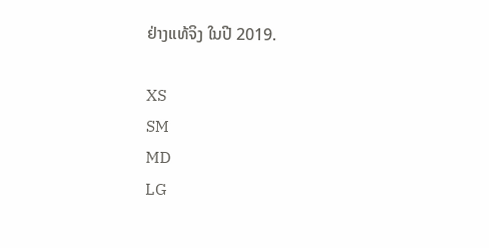ຢ່າງແທ້ຈິງ ໃນປີ 2019.

XS
SM
MD
LG